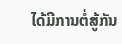ໄດ້ມີການຕໍ່ສູ້ກັນ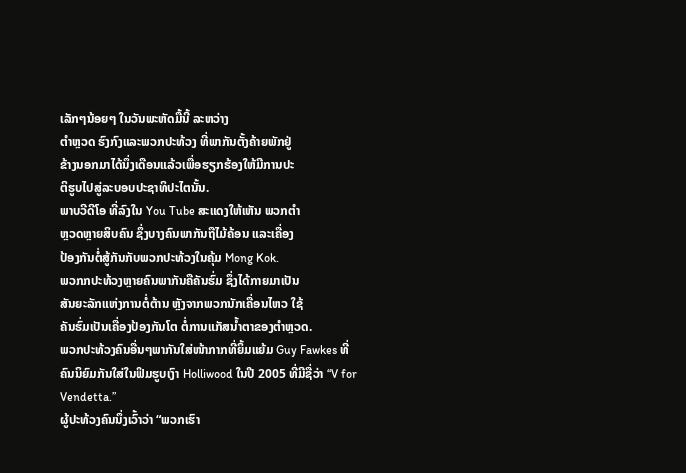ເລັກໆນ້ອຍໆ ໃນວັນພະຫັດມື້ນີ້ ລະຫວ່າງ
ຕຳຫຼວດ ຮົງກົງແລະພວກປະທ້ວງ ທີ່ພາກັນຕັ້ງຄ້າຍພັກຢູ່
ຂ້າງນອກມາໄດ້ນຶ່ງເດືອນແລ້ວເພື່ອຮຽກຮ້ອງໃຫ້ມີການປະ
ຕິຮູບໄປສູ່ລະບອບປະຊາທິປະໄຕນັ້ນ.
ພາບວີດີໂອ ທີ່ລົງໃນ You Tube ສະແດງໃຫ້ເຫັນ ພວກຕຳ
ຫຼວດຫຼາຍສິບຄົນ ຊຶ່ງບາງຄົນພາກັນຖືໄມ້ຄ້ອນ ແລະເຄື່ອງ
ປ້ອງກັນຕໍ່ສູ້ກັນກັບພວກປະທ້ວງໃນຄຸ້ມ Mong Kok.
ພວກກປະທ້ວງຫຼາຍຄົນພາກັນຄືຄັນຮົ່ມ ຊຶ່ງໄດ້ກາຍມາເປັນ
ສັນຍະລັກແຫ່ງການຕໍ່ຕ້ານ ຫຼັງຈາກພວກນັກເຄື່ອນໄຫວ ໃຊ້
ຄັນຮົ່ມເປັນເຄື່ອງປ້ອງກັນໂຕ ຕໍ່ການແກັສນ້ຳຕາຂອງຕຳຫຼວດ.
ພວກປະທ້ວງຄົນອື່ນໆພາກັນໃສ່ໜ້າກາກທີ່ຍິ້ມແຍ້ມ Guy Fawkes ທີ່ຄົນນິຍົມກັນໃສ່ໃນຟິມຮູບເງົາ Holliwood ໃນປີ 2005 ທີ່ມີຊື່ວ່າ “V for Vendetta.”
ຜູ້ປະທ້ວງຄົນນຶ່ງເວົ້າວ່າ “ພວກເຮົາ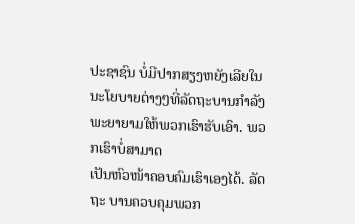ປະຊາຊົນ ບໍ່ມີປາກສຽງຫຍັງເລີຍໃນນະໂຍບາຍຕ່າງໆທີ່ລັດຖະບານກຳລັງພະຍາຍາມໃຫ້ພວກເຮົາຮັບເອົາ. ພວກເຮົາບໍ່ສາມາດ
ເປັນຫົວໜ້າຄອບຄົມເຮົາເອງໄດ້. ລັດຖະ ບານຄວບຄຸມພວກ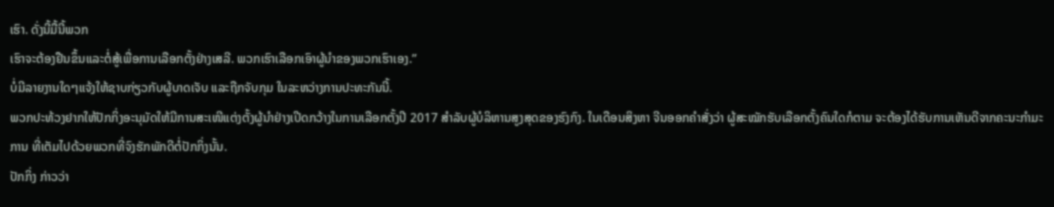ເຮົາ. ດັ່ງນີ້ມື້ນີ້ພວກ
ເຮົາຈະຕ້ອງຢືນຂຶ້ນແລະຕໍ່ສູ້ເພື່ອການເລືອກຕັ້ງຢ່າງເສລີ. ພວກເຮົາເລືອກເອົາຜູ້ນຳຂອງພວກເຮົາເອງ.”
ບໍ່ມີລາຍງານໃດໆແຈ້ງໃຫ້ຊາບກ່ຽວກັບຜູ້ບາດເຈັບ ແລະຖືກຈັບກຸມ ໃນລະຫວ່າງການປະທະກັນນີ້.
ພວກປະທ້ວງຢາກໃຫ້ປັກກິ່ງອະນຸມັດໃຫ້ມີການສະເໜີແຕ່ງຕັ້ງຜູ້ນຳຢ່າງເປີດກວ້າງໃນການເລືອກຕັ້ງປີ 2017 ສຳລັບຜູ້ບໍລິຫານສູງສຸດຂອງຮົງກົງ. ໃນເດືອນສິງຫາ ຈີນອອກຄຳສັ່ງວ່າ ຜູ້ສະໝັກຮັບເລືອກຕັ້ງຄົນໃດກໍຕາມ ຈະຕ້ອງໄດ້ຮັບການເຫັນດີຈາກຄະນະກຳມະການ ທີ່ເຕັມໄປດ້ວຍພວກທີ່ຈົງຮັກພັກດີຕໍ່ປັກກິ່ງນັ້ນ.
ປັກກິ່ງ ກ່າວວ່າ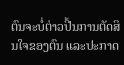ຕົນຈະບໍ່ຕ່າວປີ້ນການຕັດສິນໃຈຂອງຕົນ ແລະປະກາດ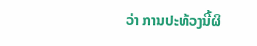ວ່າ ການປະທ້ວງນີ້ຜິ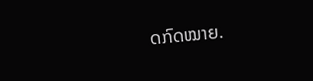ດກົດໝາຍ.